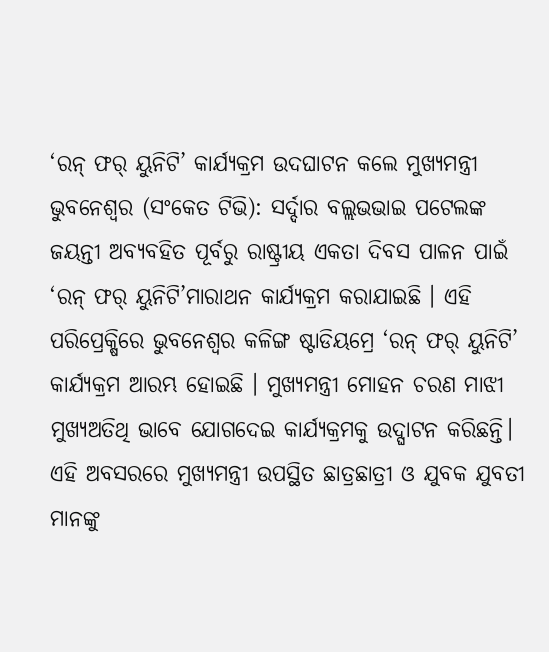‘ରନ୍ ଫର୍ ୟୁନିଟି’ କାର୍ଯ୍ୟକ୍ରମ ଉଦଘାଟନ କଲେ ମୁଖ୍ୟମନ୍ତ୍ରୀ
ଭୁବନେଶ୍ବର (ସଂକେତ ଟିଭି): ସର୍ଦ୍ଦାର ବଲ୍ଲଭଭାଇ ପଟେଲଙ୍କ ଜୟନ୍ତୀ ଅବ୍ୟବହିତ ପୂର୍ବରୁ ରାଷ୍ଟ୍ରୀୟ ଏକତା ଦିବସ ପାଳନ ପାଇଁ ‘ରନ୍ ଫର୍ ୟୁନିଟି’ମାରାଥନ କାର୍ଯ୍ୟକ୍ରମ କରାଯାଇଛି । ଏହି ପରିପ୍ରେକ୍ଷିରେ ଭୁବନେଶ୍ବର କଳିଙ୍ଗ ଷ୍ଟାଡିୟମ୍ରେ ‘ରନ୍ ଫର୍ ୟୁନିଟି’ କାର୍ଯ୍ୟକ୍ରମ ଆରମ୍ଭ ହୋଇଛି । ମୁଖ୍ୟମନ୍ତ୍ରୀ ମୋହନ ଚରଣ ମାଝୀ ମୁଖ୍ୟଅତିଥି ଭାବେ ଯୋଗଦେଇ କାର୍ଯ୍ୟକ୍ରମକୁ ଉଦ୍ଘାଟନ କରିଛନ୍ତି।
ଏହି ଅବସରରେ ମୁଖ୍ୟମନ୍ତ୍ରୀ ଉପସ୍ଥିତ ଛାତ୍ରଛାତ୍ରୀ ଓ ଯୁବକ ଯୁବତୀ ମାନଙ୍କୁ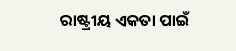ରାଷ୍ଟ୍ରୀୟ ଏକତା ପାଇଁ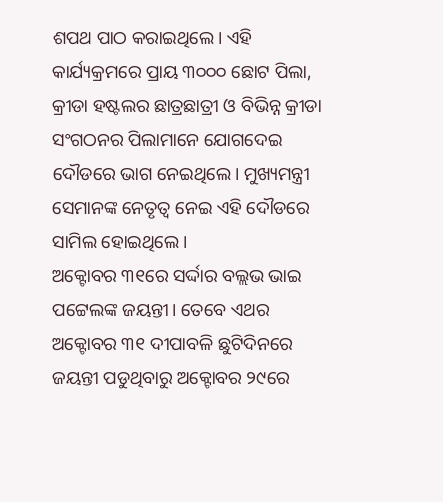ଶପଥ ପାଠ କରାଇଥିଲେ। ଏହି କାର୍ଯ୍ୟକ୍ରମରେ ପ୍ରାୟ ୩୦୦୦ ଛୋଟ ପିଲା, କ୍ରୀଡା ହଷ୍ଟଲର ଛାତ୍ରଛାତ୍ରୀ ଓ ବିଭିନ୍ନ କ୍ରୀଡା ସଂଗଠନର ପିଲାମାନେ ଯୋଗଦେଇ ଦୌଡରେ ଭାଗ ନେଇଥିଲେ। ମୁଖ୍ୟମନ୍ତ୍ରୀ ସେମାନଙ୍କ ନେତୃତ୍ବ ନେଇ ଏହି ଦୌଡରେ ସାମିଲ ହୋଇଥିଲେ।
ଅକ୍ଟୋବର ୩୧ରେ ସର୍ଦ୍ଦାର ବଲ୍ଲଭ ଭାଇ ପଟ୍ଟେଲଙ୍କ ଜୟନ୍ତୀ। ତେବେ ଏଥର ଅକ୍ଟୋବର ୩୧ ଦୀପାବଳି ଛୁଟିଦିନରେ ଜୟନ୍ତୀ ପଡୁଥିବାରୁ ଅକ୍ଟୋବର ୨୯ରେ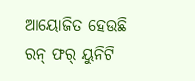ଆୟୋଜିତ ହେଉଛି ରନ୍ ଫର୍ ୟୁନିଟି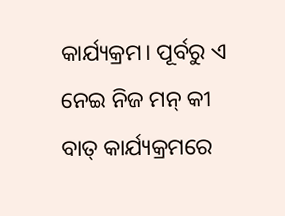କାର୍ଯ୍ୟକ୍ରମ। ପୂର୍ବରୁ ଏ ନେଇ ନିଜ ମନ୍ କୀ ବାତ୍ କାର୍ଯ୍ୟକ୍ରମରେ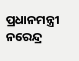ପ୍ରଧାନମନ୍ତ୍ରୀ ନରେନ୍ଦ୍ର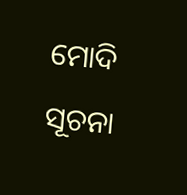ମୋଦି ସୂଚନା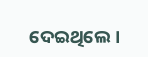ଦେଇଥିଲେ।